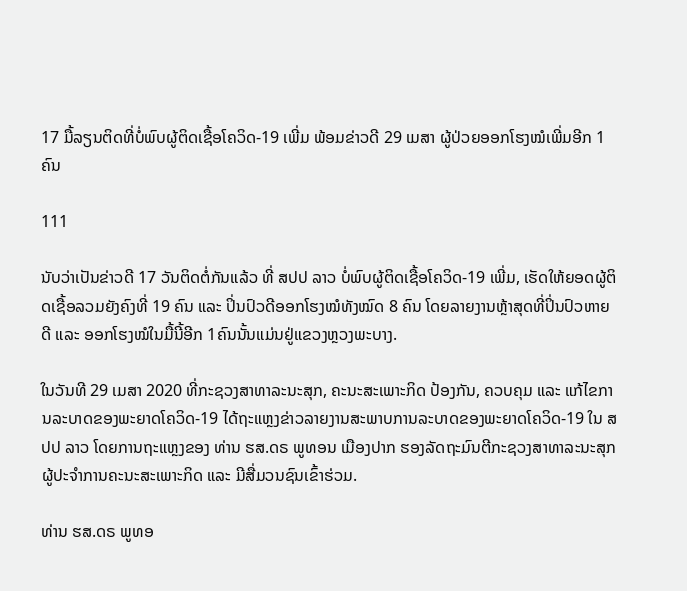17 ມື້ລຽນຕິດທີ່ບໍ່ພົບຜູ້ຕິດເຊື້ອໂຄວິດ-19 ເພີ່ມ ພ້ອມຂ່າວດີ 29 ເມສາ ຜູ້ປ່ວຍອອກໂຮງໝໍເພີ່ມອີກ 1ຄົນ

111

ນັບວ່າເປັນຂ່າວດີ 17 ວັນຕິດຕໍ່ກັນແລ້ວ ທີ່ ສປປ ລາວ ບໍ່ພົບຜູ້ຕິດເຊື້ອໂຄວິດ-19 ເພີ່ມ, ເຮັດໃຫ້ຍອດຜູ້ຕິດເຊື້ອລວມຍັງຄົງທີ່ 19 ຄົນ ແລະ ປິ່ນປົວດີອອກໂຮງໝໍທັງໝົດ 8 ຄົນ ໂດຍລາຍງານຫຼ້າສຸດທີ່ປິ່ນປົວຫາຍດີ ແລະ ອອກໂຮງໝໍໃນມື້ນີ້ອີກ 1ຄົນນັ້ນແມ່ນຢູ່ແຂວງຫຼວງພະບາງ.

ໃນວັນທີ 29 ເມສາ 2020 ທີ່ກະຊວງສາທາລະນະສຸກ, ຄະນະສະເພາະກິດ ປ້ອງກັນ, ຄວບຄຸມ ແລະ ແກ້ໄຂການລະບາດຂອງພະຍາດໂຄວິດ-19 ໄດ້ຖະແຫຼງຂ່າວລາຍງານສະພາບການລະບາດຂອງພະຍາດໂຄວິດ-19 ໃນ ສປປ ລາວ ໂດຍການຖະແຫຼງຂອງ ທ່ານ ຮສ.ດຣ ພູທອນ ເມືອງປາກ ຮອງລັດຖະມົນຕີກະຊວງສາທາລະນະສຸກ ຜູ້ປະຈໍາການຄະນະສະເພາະກິດ ແລະ ມີສື່ມວນຊົນເຂົ້າຮ່ວມ.

ທ່ານ ຮສ.ດຣ ພູທອ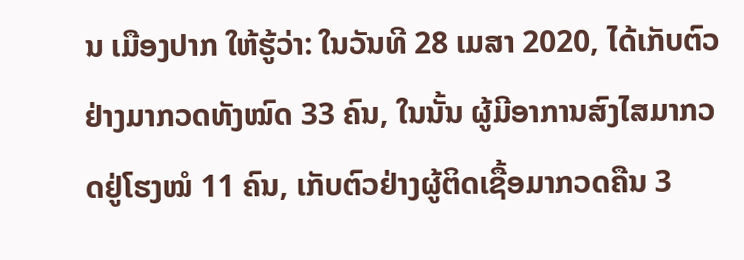ນ ເມືອງປາກ ໃຫ້ຮູ້ວ່າ: ໃນວັນທີ 28 ເມສາ 2020, ໄດ້ເກັບຕົວຢ່າງມາກວດທັງໝົດ 33 ຄົນ, ໃນນັ້ນ ຜູ້ມີອາການສົງໄສມາກວດຢູ່ໂຮງໝໍ 11 ຄົນ, ເກັບຕົວຢ່າງຜູ້ຕິດເຊື້ອມາກວດຄືນ 3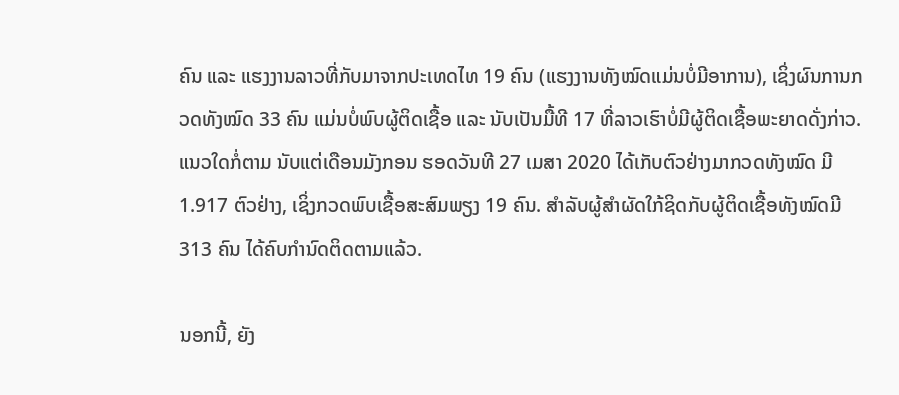ຄົນ ແລະ ແຮງງານລາວທີ່ກັບມາຈາກປະເທດໄທ 19 ຄົນ (ແຮງງານທັງໝົດແມ່ນບໍ່ມີອາການ), ເຊິ່ງຜົນການກວດທັງໝົດ 33 ຄົນ ແມ່ນບໍ່ພົບຜູ້ຕິດເຊື້ອ ແລະ ນັບເປັນມື້ທີ 17 ທີ່ລາວເຮົາບໍ່ມີຜູ້ຕິດເຊື້ອພະຍາດດັ່ງກ່າວ. ແນວໃດກໍ່ຕາມ ນັບແຕ່ເດືອນມັງກອນ ຮອດວັນທີ 27 ເມສາ 2020 ໄດ້ເກັບຕົວຢ່າງມາກວດທັງໝົດ ມີ 1.917 ຕົວຢ່າງ, ເຊິ່ງກວດພົບເຊື້ອສະສົມພຽງ 19 ຄົນ. ສຳລັບຜູ້ສຳຜັດໃກ້ຊິດກັບຜູ້ຕິດເຊື້ອທັງໝົດມີ 313 ຄົນ ໄດ້ຄົບກຳນົດຕິດຕາມແລ້ວ.

ນອກນີ້, ຍັງ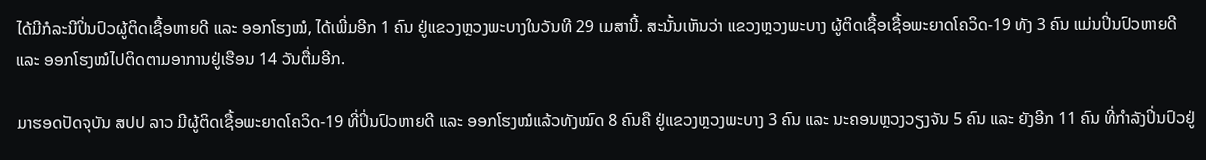ໄດ້ມີກໍລະນີປິ່ນປົວຜູ້ຕິດເຊື້ອຫາຍດີ ແລະ ອອກໂຮງໝໍ, ໄດ້ເພີ່ມອີກ 1 ຄົນ ຢູ່ແຂວງຫຼວງພະບາງໃນວັນທີ 29 ເມສານີ້. ສະນັ້ນເຫັນວ່າ ແຂວງຫຼວງພະບາງ ຜູ້ຕິດເຊື້ອເຊື້ອພະຍາດໂຄວິດ-19 ທັງ 3 ຄົນ ແມ່ນປິ່ນປົວຫາຍດີ ແລະ ອອກໂຮງໝໍໄປຕິດຕາມອາການຢູ່ເຮືອນ 14 ວັນຕື່ມອີກ.

ມາຮອດປັດຈຸບັນ ສປປ ລາວ ມີຜູ້ຕິດເຊື້ອພະຍາດໂຄວິດ-19 ທີ່ປິ່ນປົວຫາຍດີ ແລະ ອອກໂຮງໝໍແລ້ວທັງໝົດ 8 ຄົນຄື ຢູ່ແຂວງຫຼວງພະບາງ 3 ຄົນ ແລະ ນະຄອນຫຼວງວຽງຈັນ 5 ຄົນ ແລະ ຍັງອີກ 11 ຄົນ ທີ່ກຳລັງປິ່ນປົວຢູ່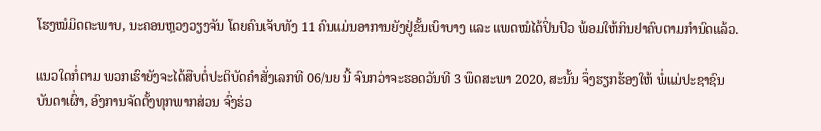ໂຮງໝໍມິດຕະພາບ, ນະຄອນຫຼວງວຽງຈັນ ໂດຍຄົນເຈັບທັງ 11 ຄົນແມ່ນອາການຍັງຢູ່ຂັ້ນເບົາບາງ ແລະ ແພດໝໍໄດ້ປິ່ນປົວ ພ້ອມໃຫ້ກິນຢາຄົບຕາມກຳນົດແລ້ວ.

ແນວໃດກໍ່ຕາມ ພວກເຮົາຍັງຈະໄດ້ສືບຕໍ່ປະຕິບັດຄຳສັ່ງເລກທີ 06/ນຍ ນີ້ ຈົນກວ່າຈະຮອດວັນທີ 3 ພຶດສະພາ 2020, ສະນັ້ນ ຈຶ່ງຮຽກຮ້ອງໃຫ້ ພໍ່ແມ່ປະຊາຊົນບັນດາເຜົ່າ, ອົງການຈັດຕັ້ງທຸກພາກສ່ວນ ຈົ່ງຮ່ວ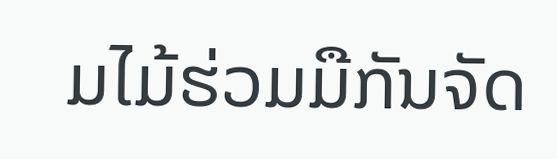ມໄມ້ຮ່ວມມືກັນຈັດ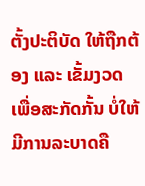ຕັ້ງປະຕິບັດ ໃຫ້ຖືກຕ້ອງ ແລະ ເຂັ້ມງວດ ເພື່ອສະກັດກັ້ນ ບໍ່ໃຫ້ມີການລະບາດຄື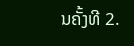ນຄັ້ງທີ 2.